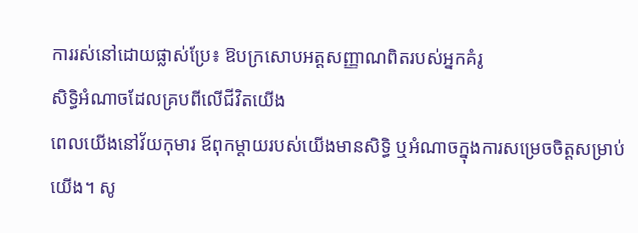ការរស់នៅដោយផ្លាស់ប្រែ៖ ឱបក្រសោបអត្តសញ្ញាណពិតរបស់អ្នកគំរូ
សិទ្ធិអំណាចដែលគ្របពីលើជីវិតយើង
ពេលយើងនៅវ័យកុមារ ឪពុកម្ដាយរបស់យើងមានសិទ្ធិ ឬអំណាចក្នុងការសម្រេចចិត្តសម្រាប់យើង។ សូ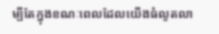ម្បីតែក្នុងខណៈពេលដែលយើងធំលូតលា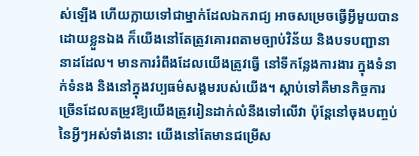ស់ឡើង ហើយក្លាយទៅជាម្នាក់ដែលឯករាជ្យ អាចសម្រេចធ្វើអ្វីមួយបានដោយខ្លួនឯង ក៏យើងនៅតែត្រូវគោរពតាមច្បាប់វិន័យ និងបទបញ្ជានានាដដែល។ មានការរំពឹងដែលយើងត្រូវធ្វើ នៅទីកន្លែងការងារ ក្នុងទំនាក់ទំនង និងនៅក្នុងវប្បធម៌សង្គមរបស់យើង។ ស្ដាប់ទៅគឺមានកិច្ចការច្រើនដែលតម្រូវឱ្យយើងត្រូវរៀនដាក់លំនឹងទៅលើវា ប៉ុន្តែនៅចុងបញ្ចប់នៃអ្វីៗអស់ទាំងនោះ យើងនៅតែមានជម្រើស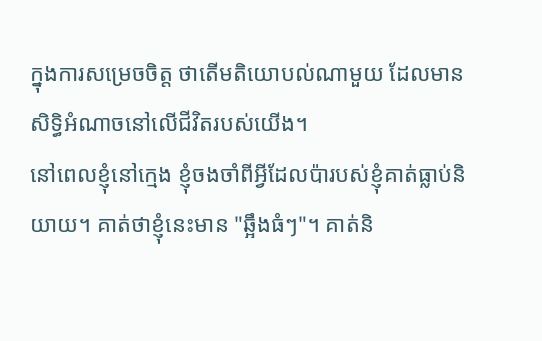ក្នុងការសម្រេចចិត្ត ថាតើមតិយោបល់ណាមួយ ដែលមានសិទ្ធិអំណាចនៅលើជីវិតរបស់យើង។
នៅពេលខ្ញុំនៅក្មេង ខ្ញុំចងចាំពីអ្វីដែលប៉ារបស់ខ្ញុំគាត់ធ្លាប់និយាយ។ គាត់ថាខ្ញុំនេះមាន "ឆ្អឹងធំៗ"។ គាត់និ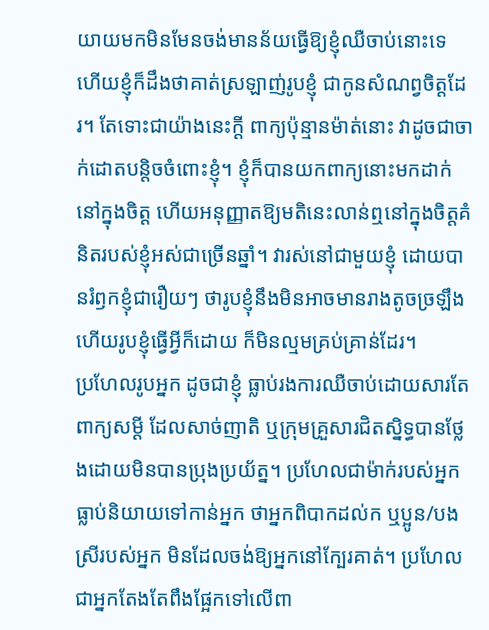យាយមកមិនមែនចង់មានន័យធ្វើឱ្យខ្ញុំឈឺចាប់នោះទេ ហើយខ្ញុំក៏ដឹងថាគាត់ស្រឡាញ់រូបខ្ញុំ ជាកូនសំណព្វចិត្តដែរ។ តែទោះជាយ៉ាងនេះក្ដី ពាក្យប៉ុន្មានម៉ាត់នោះ វាដូចជាចាក់ដោតបន្តិចចំពោះខ្ញុំ។ ខ្ញុំក៏បានយកពាក្យនោះមកដាក់នៅក្នុងចិត្ត ហើយអនុញ្ញាតឱ្យមតិនេះលាន់ឮនៅក្នុងចិត្តគំនិតរបស់ខ្ញុំអស់ជាច្រើនឆ្នាំ។ វារស់នៅជាមួយខ្ញុំ ដោយបានរំឭកខ្ញុំជារឿយៗ ថារូបខ្ញុំនឹងមិនអាចមានរាងតូចច្រឡឹង ហើយរូបខ្ញុំធ្វើអ្វីក៏ដោយ ក៏មិនល្មមគ្រប់គ្រាន់ដែរ។
ប្រហែលរូបអ្នក ដូចជាខ្ញុំ ធ្លាប់រងការឈឺចាប់ដោយសារតែពាក្យសម្ដី ដែលសាច់ញាតិ ឬក្រុមគ្រួសារជិតស្និទ្ធបានថ្លែងដោយមិនបានប្រុងប្រយ័ត្ន។ ប្រហែលជាម៉ាក់របស់អ្នកធ្លាប់និយាយទៅកាន់អ្នក ថាអ្នកពិបាកដល់ក ឬប្អូន/បងស្រីរបស់អ្នក មិនដែលចង់ឱ្យអ្នកនៅក្បែរគាត់។ ប្រហែលជាអ្នកតែងតែពឹងផ្អែកទៅលើពា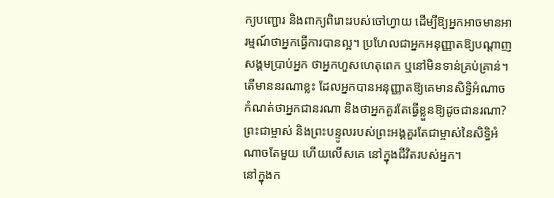ក្យបញ្ជោរ និងពាក្យពិរោះរបស់ចៅហ្វាយ ដើម្បីឱ្យអ្នកអាចមានអារម្មណ៍ថាអ្នកធ្វើការបានល្អ។ ប្រហែលជាអ្នកអនុញ្ញាតឱ្យបណ្ដាញសង្គមប្រាប់អ្នក ថាអ្នកហួសហេតុពេក ឬនៅមិនទាន់គ្រប់គ្រាន់។ តើមាននរណាខ្លះ ដែលអ្នកបានអនុញ្ញាតឱ្យគេមានសិទ្ធិអំណាចកំណត់ថាអ្នកជានរណា និងថាអ្នកគួរតែធ្វើខ្លួនឱ្យដូចជានរណា? ព្រះជាម្ចាស់ និងព្រះបន្ទូលរបស់ព្រះអង្គគួរតែជាម្ចាស់នៃសិទ្ធិអំណាចតែមួយ ហើយលើសគេ នៅក្នុងជីវិតរបស់អ្នក។
នៅក្នុងក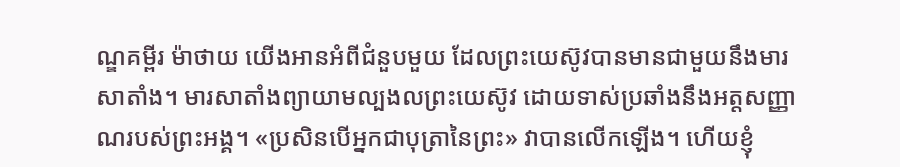ណ្ឌគម្ពីរ ម៉ាថាយ យើងអានអំពីជំនួបមួយ ដែលព្រះយេស៊ូវបានមានជាមួយនឹងមារសាតាំង។ មារសាតាំងព្យាយាមល្បងលព្រះយេស៊ូវ ដោយទាស់ប្រឆាំងនឹងអត្តសញ្ញាណរបស់ព្រះអង្គ។ «ប្រសិនបើអ្នកជាបុត្រានៃព្រះ» វាបានលើកឡើង។ ហើយខ្ញុំ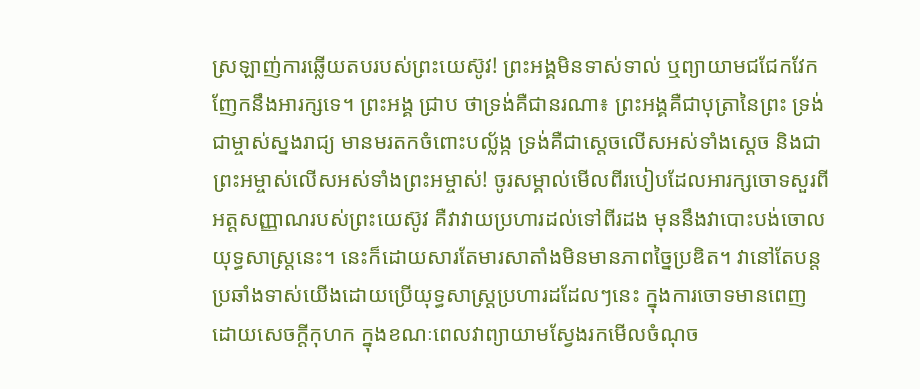ស្រឡាញ់ការឆ្លើយតបរបស់ព្រះយេស៊ូវ! ព្រះអង្គមិនទាស់ទាល់ ឬព្យាយាមជជែកវែកញែកនឹងអារក្សទេ។ ព្រះអង្គ ជ្រាប ថាទ្រង់គឺជានរណា៖ ព្រះអង្គគឺជាបុត្រានៃព្រះ ទ្រង់ជាម្ចាស់ស្នងរាជ្យ មានមរតកចំពោះបល្ល័ង្ក ទ្រង់គឺជាស្ដេចលើសអស់ទាំងស្ដេច និងជាព្រះអម្ចាស់លើសអស់ទាំងព្រះអម្ចាស់! ចូរសម្គាល់មើលពីរបៀបដែលអារក្សចោទសួរពីអត្តសញ្ញាណរបស់ព្រះយេស៊ូវ គឺវាវាយប្រហារដល់ទៅពីរដង មុននឹងវាបោះបង់ចោលយុទ្ធសាស្ត្រនេះ។ នេះក៏ដោយសារតែមារសាតាំងមិនមានភាពច្នៃប្រឌិត។ វានៅតែបន្តប្រឆាំងទាស់យើងដោយប្រើយុទ្ធសាស្រ្តប្រហារដដែលៗនេះ ក្នុងការចោទមានពេញដោយសេចក្ដីកុហក ក្នុងខណៈពេលវាព្យាយាមស្វែងរកមើលចំណុច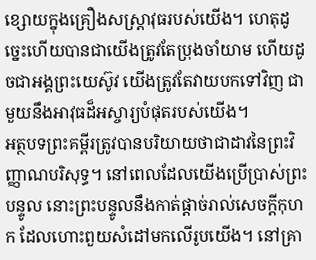ខ្សោយក្នុងគ្រឿងសស្រ្តាវុធរបស់យើង។ ហេតុដូច្នេះហើយបានជាយើងត្រូវតែប្រុងចាំយាម ហើយដូចជាអង្គព្រះយេស៊ូវ យើងត្រូវតែវាយបកទៅវិញ ជាមួយនឹងអាវុធដ៏អស្ចារ្យបំផុតរបស់យើង។
អត្ថបទព្រះគម្ពីរត្រូវបានបរិយាយថាជាដាវនៃព្រះវិញ្ញាណបរិសុទ្ធ។ នៅពេលដែលយើងប្រើប្រាស់ព្រះបន្ទូល នោះព្រះបន្ទូលនឹងកាត់ផ្ដាច់រាល់សេចក្ដីកុហក ដែលហោះពួយសំដៅមកលើរូបយើង។ នៅគ្រា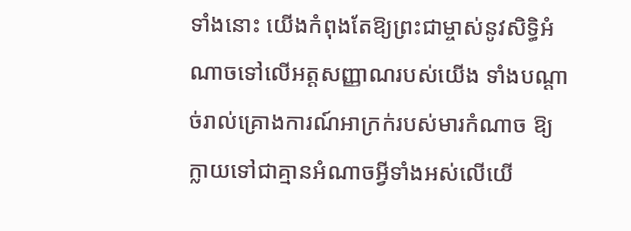ទាំងនោះ យើងកំពុងតែឱ្យព្រះជាម្ចាស់នូវសិទ្ធិអំណាចទៅលើអត្តសញ្ញាណរបស់យើង ទាំងបណ្ដាច់រាល់គ្រោងការណ៍អាក្រក់របស់មារកំណាច ឱ្យក្លាយទៅជាគ្មានអំណាចអ្វីទាំងអស់លើយើ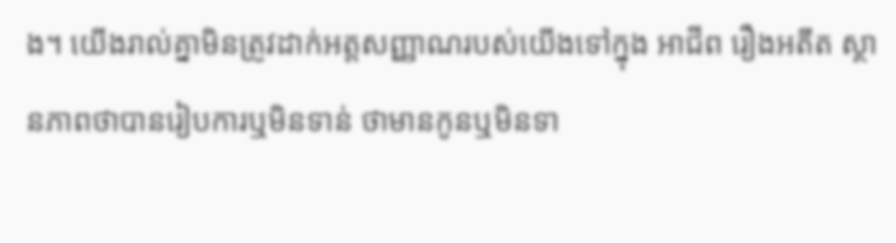ង។ យើងរាល់គ្នាមិនត្រូវដាក់អត្តសញ្ញាណរបស់យើងទៅក្នុង អាជីព រឿងអតីត ស្ថានភាពថាបានរៀបការឬមិនទាន់ ថាមានកូនឬមិនទា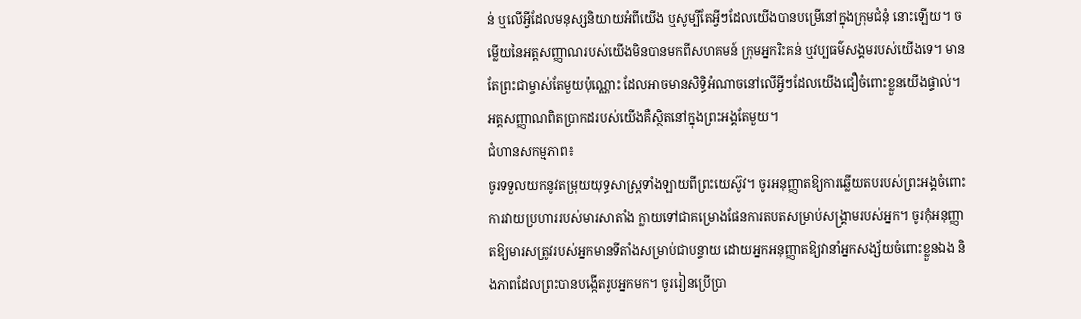ន់ ឬលើអ្វីដែលមនុស្សនិយាយអំពីយើង ឬសូម្បីតែអ្វីៗដែលយើងបានបម្រើនៅក្នុងក្រុមជំនុំ នោះឡើយ។ ចម្លើយនៃអត្តសញ្ញាណរបស់យើងមិនបានមកពីសហគមន៍ ក្រុមអ្នករិះគន់ ឬវប្បធម៌សង្គមរបស់យើងទេ។ មានតែព្រះជាម្ចាស់តែមួយប៉ុណ្ណោះ ដែលអាចមានសិទ្ធិអំណាចនៅលើអ្វីៗដែលយើងជឿចំពោះខ្លួនយើងផ្ទាល់។ អត្តសញ្ញាណពិតប្រាកដរបស់យើងគឺស្ថិតនៅក្នុងព្រះអង្គតែមួយ។
ជំហានសកម្មភាព៖
ចូរទទួលយកនូវតម្រុយយុទ្ធសាស្រ្តទាំងឡាយពីព្រះយេស៊ូវ។ ចូរអនុញ្ញាតឱ្យការឆ្លើយតបរបស់ព្រះអង្គចំពោះការវាយប្រហាររបស់មារសាតាំង ក្លាយទៅជាគម្រោងផែនការតបតសម្រាប់សង្រ្គាមរបស់អ្នក។ ចូរកុំអនុញ្ញាតឱ្យមារសត្រូវរបស់អ្នកមានទីតាំងសម្រាប់ជាបន្ទាយ ដោយអ្នកអនុញ្ញាតឱ្យវានាំអ្នកសង្ស័យចំពោះខ្លួនឯង និងភាពដែលព្រះបានបង្កើតរូបអ្នកមក។ ចូររៀនប្រើប្រា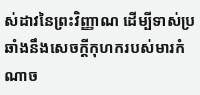ស់ដាវនៃព្រះវិញ្ញាណ ដើម្បីទាស់ប្រឆាំងនឹងសេចក្ដីកុហករបស់មារកំណាច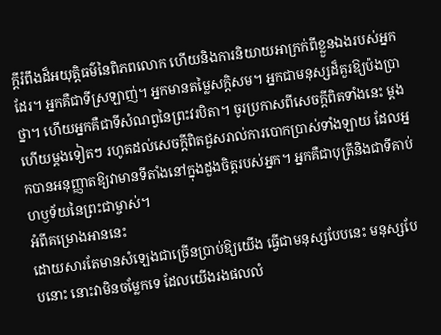ក្ដីរំពឹងដ៏អយុត្តិធម៌នៃពិភពលោក ហើយនិងការនិយាយអាក្រក់ពីខ្លួនឯងរបស់អ្នកដែរ។ អ្នកគឺជាទីស្រឡាញ់។ អ្នកមានតម្លៃសក្ដិសម។ អ្នកជាមនុស្សដ៏គួរឱ្យប៉ងប្រាថ្នា។ ហើយអ្នកគឺជាទីសំណព្វនៃព្រះវរបិតា។ ចូរប្រកាសពីសេចក្ដីពិតទាំងនេះ ម្ដងហើយម្ដងទៀតៗ រហូតដល់សេចក្ដីពិតជួសរាល់ការបោកប្រាស់ទាំងឡាយ ដែលអ្នកបានអនុញ្ញាតឱ្យវាមានទីតាំងនៅក្នុងដួងចិត្តរបស់អ្នក។ អ្នកគឺជាបុត្រីនិងជាទីគាប់ហឫទ័យនៃព្រះជាម្ចាស់។
អំពីគម្រោងអាននេះ
ដោយសារតែមានសំឡេងជាច្រើនប្រាប់ឱ្យយើង ធ្វើជាមនុស្សបែបនេះ មនុស្សបែបនោះ នោះវាមិនចម្លែកទេ ដែលយើងរងផលលំ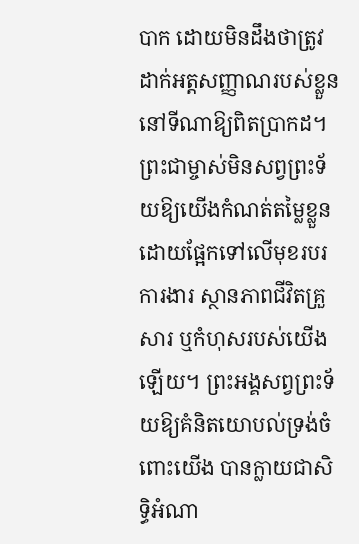បាក ដោយមិនដឹងថាត្រូវដាក់អត្តសញ្ញាណរបស់ខ្លួននៅទីណាឱ្យពិតប្រាកដ។ ព្រះជាម្ចាស់មិនសព្វព្រះទ័យឱ្យយើងកំណត់តម្លៃខ្លួន ដោយផ្អែកទៅលើមុខរបរការងារ ស្ថានភាពជីវិតគ្រួសារ ឬកំហុសរបស់យើងឡើយ។ ព្រះអង្គសព្វព្រះទ័យឱ្យគំនិតយោបល់ទ្រង់ចំពោះយើង បានក្លាយជាសិទ្ធិអំណា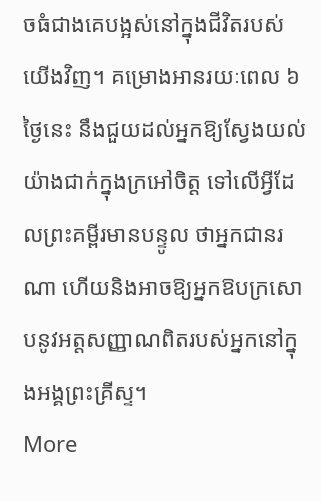ចធំជាងគេបង្អស់នៅក្នុងជីវិតរបស់យើងវិញ។ គម្រោងអានរយៈពេល ៦ ថ្ងៃនេះ នឹងជួយដល់អ្នកឱ្យស្វែងយល់យ៉ាងជាក់ក្នុងក្រអៅចិត្ត ទៅលើអ្វីដែលព្រះគម្ពីរមានបន្ទូល ថាអ្នកជានរណា ហើយនិងអាចឱ្យអ្នកឱបក្រសោបនូវអត្តសញ្ញាណពិតរបស់អ្នកនៅក្នុងអង្គព្រះគ្រីស្ទ។
More